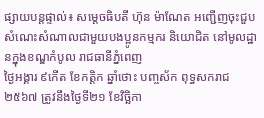ផ្សាយបន្តផ្ទាល់៖ សម្តេចធិបតី ហ៊ុន ម៉ាណែត អញ្ជើញចុះជួបសំណេះសំណាលជាមួយបងប្អូនកម្មករ និយោជិត នៅមូលដ្ឋានក្នុងខណ្ឌកំបូល រាជធានីភ្នំពេញ
ថ្ងៃអង្គារ ៩កើត ខែកត្តិក ឆ្នាំថោះ បញ្ចស័ក ពុទ្ធសករាជ២៥៦៧ ត្រូវនឹងថ្ងៃទី២១ ខែវិច្ឆិកា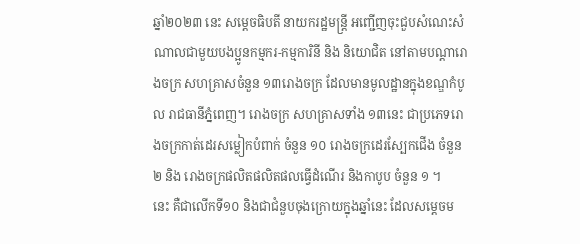ឆ្នាំ២០២៣ នេះ សម្តេចធិបតី នាយករដ្ឋមន្ត្រី អញ្ជើញចុះជួបសំណេះសំណាលជាមួយបងប្អូនកម្មករ-កម្មការិនី និង និយោជិត នៅតាមបណ្តារោងចក្រ សហគ្រាសចំនួន ១៣រោងចក្រ ដែលមានមូលដ្ឋានក្នុងខណ្ឌកំបូល រាជធានីភ្នំពេញ។ រោងចក្រ សហគ្រាសទាំង ១៣នេះ ជាប្រភេទរោងចក្រកាត់ដេរសម្លៀកបំពាក់ ចំនួន ១០ រោងចក្រដេរស្បែកជើង ចំនួន ២ និង រោងចក្រផលិតផលិតផលធ្វើដំណើរ និងកាបូប ចំនួន ១ ។
នេះ គឺជាលើកទី១០ និងជាជំនួបចុងក្រោយក្នុងឆ្នាំនេះ ដែលសម្តេចម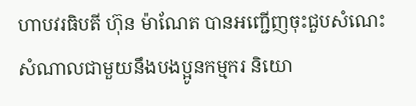ហាបវរធិបតី ហ៊ុន ម៉ាណែត បានអញ្ជើញចុះជួបសំណេះសំណាលជាមួយនឹងបងប្អូនកម្មករ និយោ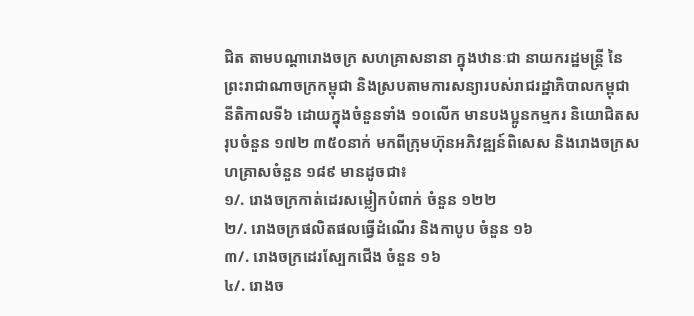ជិត តាមបណ្តារោងចក្រ សហគ្រាសនានា ក្នុងឋានៈជា នាយករដ្ឋមន្ត្រី នៃព្រះរាជាណាចក្រកម្ពុជា និងស្របតាមការសន្យារបស់រាជរដ្ឋាភិបាលកម្ពុជា នីតិកាលទី៦ ដោយក្នុងចំនួនទាំង ១០លើក មានបងប្អូនកម្មករ និយោជិតសរុបចំនួន ១៧២ ៣៥០នាក់ មកពីក្រុមហ៊ុនអភិវឌ្ឍន៍ពិសេស និងរោងចក្រសហគ្រាសចំនួន ១៨៩ មានដូចជា៖
១/. រោងចក្រកាត់ដេរសម្លៀកបំពាក់ ចំនួន ១២២
២/. រោងចក្រផលិតផលធ្វើដំណើរ និងកាបូប ចំនួន ១៦
៣/. រោងចក្រដេរស្បែកជើង ចំនួន ១៦
៤/. រោងច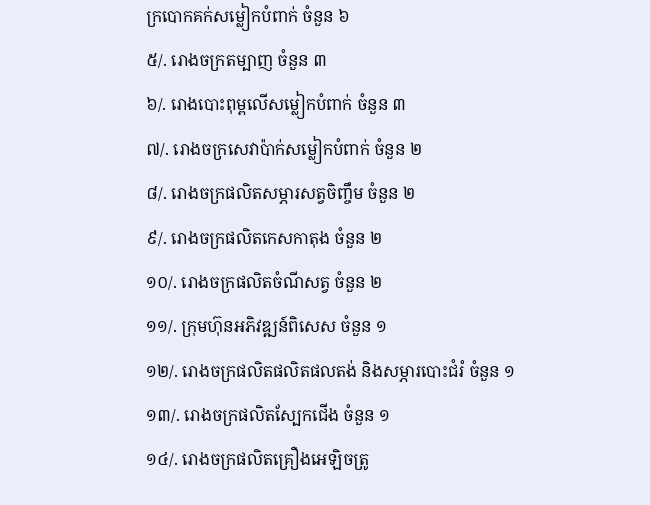ក្របោកគក់សម្លៀកបំពាក់ ចំនួន ៦
៥/. រោងចក្រតម្បាញ ចំនួន ៣
៦/. រោងបោះពុម្ពលើសម្លៀកបំពាក់ ចំនួន ៣
៧/. រោងចក្រសេវាប៉ាក់សម្លៀកបំពាក់ ចំនួន ២
៨/. រោងចក្រផលិតសម្ភារសត្វចិញ្ចឹម ចំនួន ២
៩/. រោងចក្រផលិតកេសកាតុង ចំនួន ២
១០/. រោងចក្រផលិតចំណីសត្វ ចំនួន ២
១១/. ក្រុមហ៊ុនអភិវឌ្ឍន៍ពិសេស ចំនួន ១
១២/. រោងចក្រផលិតផលិតផលតង់ និងសម្ភារបោះជំរំ ចំនួន ១
១៣/. រោងចក្រផលិតស្បែកជើង ចំនួន ១
១៤/. រោងចក្រផលិតគ្រឿងអេឡិចត្រូ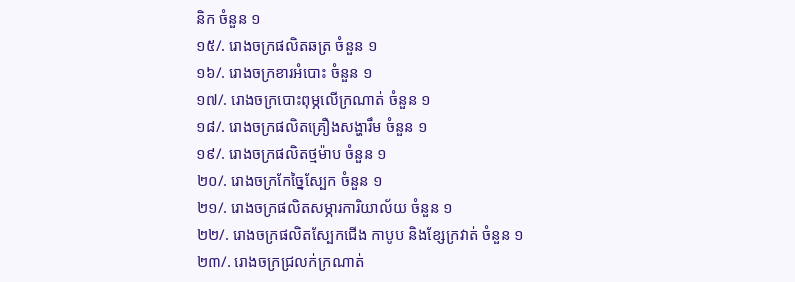និក ចំនួន ១
១៥/. រោងចក្រផលិតឆត្រ ចំនួន ១
១៦/. រោងចក្រខារអំបោះ ចំនួន ១
១៧/. រោងចក្របោះពុម្ភលើក្រណាត់ ចំនួន ១
១៨/. រោងចក្រផលិតគ្រឿងសង្ហារឹម ចំនួន ១
១៩/. រោងចក្រផលិតថ្មម៉ាប ចំនួន ១
២០/. រោងចក្រកែច្នៃស្បែក ចំនួន ១
២១/. រោងចក្រផលិតសម្ភារការិយាល័យ ចំនួន ១
២២/. រោងចក្រផលិតស្បែកជើង កាបូប និងខ្សែក្រវាត់ ចំនួន ១
២៣/. រោងចក្រជ្រលក់ក្រណាត់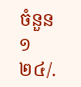ចំនួន ១
២៤/.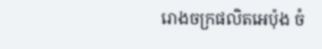រោងចក្រផលិតអេប៉ុង ចំ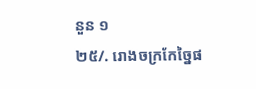នួន ១
២៥/. រោងចក្រកែច្នៃផ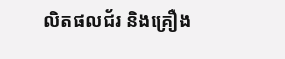លិតផលជ័រ និងគ្រឿង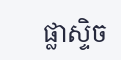ផ្លាស្ទិច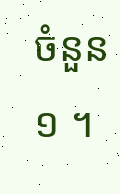ចំនួន ១ ។